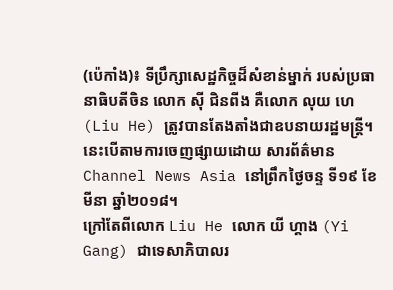(ប៉េកាំង)៖ ទីប្រឹក្សាសេដ្ឋកិច្ចដ៏សំខាន់ម្នាក់ របស់ប្រធានាធិបតីចិន លោក ស៊ី ជិនពីង គឺលោក លុយ ហេ (Liu He) ត្រូវបានតែងតាំងជាឧបនាយរដ្ឋមន្ត្រី។ នេះបើតាមការចេញផ្សាយដោយ សារព័ត៌មាន Channel News Asia នៅព្រឹកថ្ងៃចន្ទ ទី១៩ ខែមីនា ឆ្នាំ២០១៨។
ក្រៅតែពីលោក Liu He លោក យី ហ្គាង (Yi Gang) ជាទេសាភិបាលរ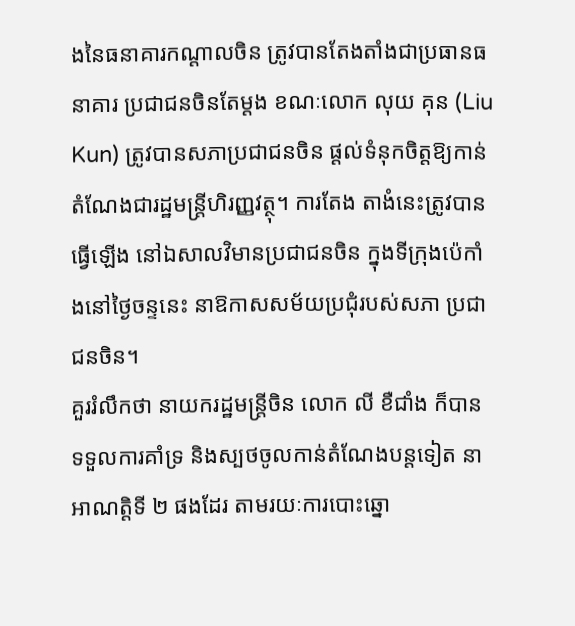ងនៃធនាគារកណ្ដាលចិន ត្រូវបានតែងតាំងជាប្រធានធនាគារ ប្រជាជនចិនតែម្តង ខណៈលោក លុយ គុន (Liu Kun) ត្រូវបានសភាប្រជាជនចិន ផ្ដល់ទំនុកចិត្តឱ្យកាន់តំណែងជារដ្ឋមន្ត្រីហិរញ្ញវត្ថុ។ ការតែង តាងំនេះត្រូវបានធ្វើឡើង នៅឯសាលវិមានប្រជាជនចិន ក្នុងទីក្រុងប៉េកាំងនៅថ្ងៃចន្ទនេះ នាឱកាសសម័យប្រជុំរបស់សភា ប្រជាជនចិន។
គួររំលឹកថា នាយករដ្ឋមន្ត្រីចិន លោក លី ខឺជាំង ក៏បានទទួលការគាំទ្រ និងស្បថចូលកាន់តំណែងបន្តទៀត នាអាណត្តិទី ២ ផងដែរ តាមរយៈការបោះឆ្នោ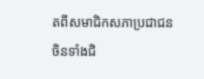តពីសមាជិកសភាប្រជាជនចិនទាំងជិ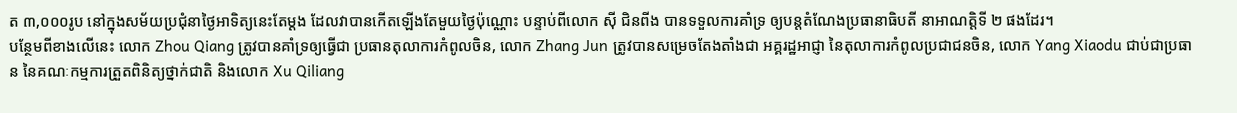ត ៣,០០០រូប នៅក្នុងសម័យប្រជុំនាថ្ងៃអាទិត្យនេះតែម្តង ដែលវាបានកើតឡើងតែមួយថ្ងៃប៉ុណ្ណោះ បន្ទាប់ពីលោក ស៊ី ជិនពីង បានទទួលការគាំទ្រ ឲ្យបន្តតំណែងប្រធានាធិបតី នាអាណត្តិទី ២ ផងដែរ។
បន្ថែមពីខាងលើនេះ លោក Zhou Qiang ត្រូវបានគាំទ្រឲ្យធ្វើជា ប្រធានតុលាការកំពូលចិន, លោក Zhang Jun ត្រូវបានសម្រេចតែងតាំងជា អគ្គរដ្ឋអាជ្ញា នៃតុលាការកំពូលប្រជាជនចិន, លោក Yang Xiaodu ជាប់ជាប្រធាន នៃគណៈកម្មការត្រួតពិនិត្យថ្នាក់ជាតិ និងលោក Xu Qiliang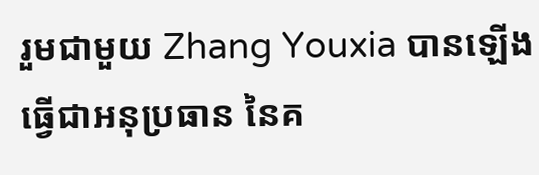រួមជាមួយ Zhang Youxia បានឡើងធ្វើជាអនុប្រធាន នៃគ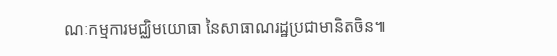ណៈកម្មការមជ្ឈិមយោធា នៃសាធាណរដ្ឋប្រជាមានិតចិន៕